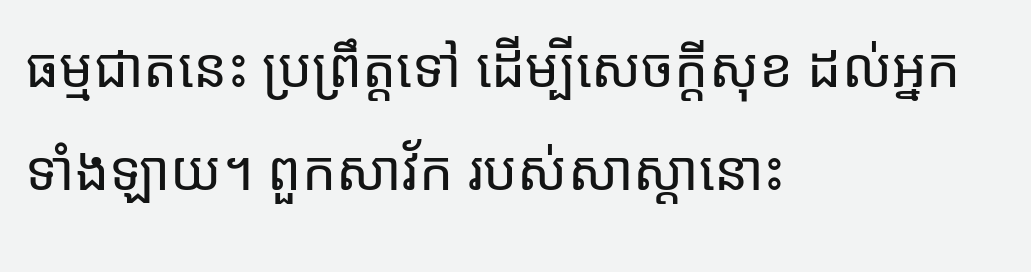ធម្មជាតនេះ ប្រព្រឹត្តទៅ ដើម្បីសេចក្តីសុខ ដល់អ្នកទាំងឡាយ។ ពួកសាវ័ក របស់សាស្តានោះ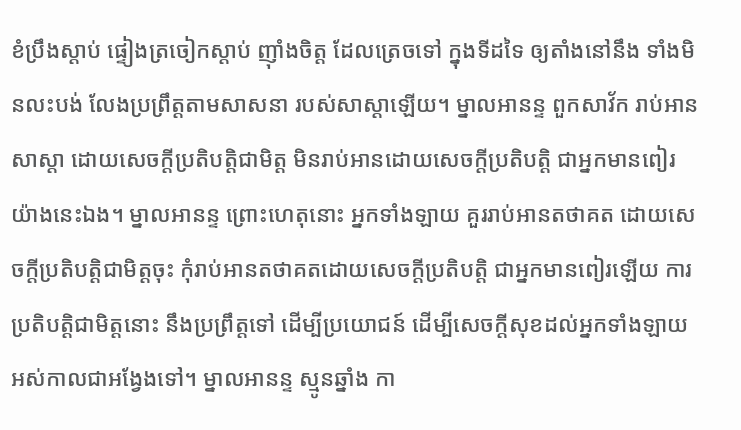ខំប្រឹងស្តាប់ ផ្ទៀងត្រចៀកស្តាប់ ញ៉ាំងចិត្ត ដែលត្រេចទៅ ក្នុងទីដទៃ ឲ្យតាំងនៅនឹង ទាំងមិនលះបង់ លែងប្រព្រឹត្តតាមសាសនា របស់សាស្តាឡើយ។ ម្នាលអានន្ទ ពួកសាវ័ក រាប់អានសាស្តា ដោយសេចក្តីប្រតិបត្តិជាមិត្ត មិនរាប់អានដោយសេចក្តីប្រតិបត្តិ ជាអ្នកមានពៀរយ៉ាងនេះឯង។ ម្នាលអានន្ទ ព្រោះហេតុនោះ អ្នកទាំងឡាយ គួររាប់អានតថាគត ដោយសេចក្តីប្រតិបត្តិជាមិត្តចុះ កុំរាប់អានតថាគតដោយសេចក្តីប្រតិបត្តិ ជាអ្នកមានពៀរឡើយ ការប្រតិបត្តិជាមិត្តនោះ នឹងប្រព្រឹត្តទៅ ដើម្បីប្រយោជន៍ ដើម្បីសេចក្តីសុខដល់អ្នកទាំងឡាយ អស់កាលជាអង្វែងទៅ។ ម្នាលអានន្ទ ស្មូនឆ្នាំង កា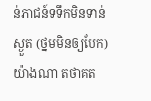ន់ភាជន៍ទទឹកមិនទាន់ស្ងួត (ថ្នមមិនឲ្យបែក) យ៉ាងណា តថាគត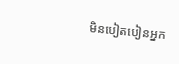មិនបៀតបៀនអ្នក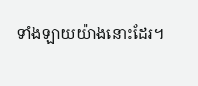ទាំងឡាយយ៉ាងនោះដែរ។